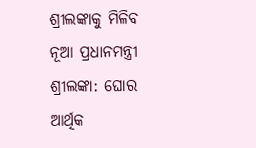ଶ୍ରୀଲଙ୍କାକୁ ମିଳିବ ନୂଆ ପ୍ରଧାନମନ୍ତ୍ରୀ
ଶ୍ରୀଲଙ୍କା: ଘୋର ଆର୍ଥିକ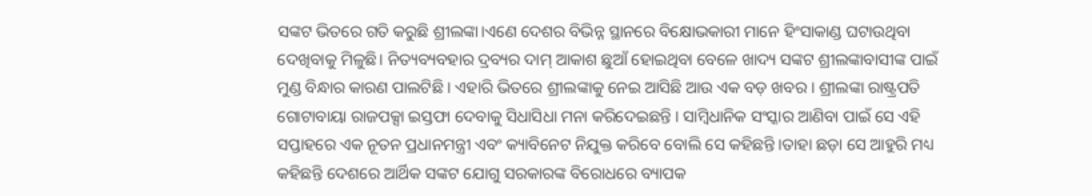ସଙ୍କଟ ଭିତରେ ଗତି କରୁଛି ଶ୍ରୀଲଙ୍କା।ଏଣେ ଦେଶର ବିଭିନ୍ନ ସ୍ଥାନରେ ବିକ୍ଷୋଭକାରୀ ମାନେ ହିଂସାକାଣ୍ଡ ଘଟାଉଥିବା ଦେଖିବାକୁ ମିଳୁଛି। ନିତ୍ୟବ୍ୟବହାର ଦ୍ରବ୍ୟର ଦାମ୍ ଆକାଶ ଛୁଆଁ ହୋଇଥିବା ବେଳେ ଖାଦ୍ୟ ସଙ୍କଟ ଶ୍ରୀଲଙ୍କାବାସୀଙ୍କ ପାଇଁ ମୁଣ୍ଡ ବିନ୍ଧାର କାରଣ ପାଲଟିଛି । ଏହାରି ଭିତରେ ଶ୍ରୀଲଙ୍କାକୁ ନେଇ ଆସିଛି ଆଉ ଏକ ବଡ଼ ଖବର । ଶ୍ରୀଲଙ୍କା ରାଷ୍ଟ୍ରପତି ଗୋଟାବାୟା ରାଜପକ୍ସା ଇସ୍ତଫା ଦେବାକୁ ସିଧାସିଧା ମନା କରିଦେଇଛନ୍ତି । ସାମ୍ବିଧାନିକ ସଂସ୍କାର ଆଣିବା ପାଇଁ ସେ ଏହି ସପ୍ତାହରେ ଏକ ନୂତନ ପ୍ରଧାନମନ୍ତ୍ରୀ ଏବଂ କ୍ୟାବିନେଟ ନିଯୁକ୍ତ କରିବେ ବୋଲି ସେ କହିଛନ୍ତି ।ତାହା ଛଡ଼ା ସେ ଆହୁରି ମଧ୍ୟ କହିଛନ୍ତି ଦେଶରେ ଆର୍ଥିକ ସଙ୍କଟ ଯୋଗୁ ସରକାରଙ୍କ ବିରୋଧରେ ବ୍ୟାପକ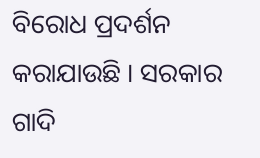ବିରୋଧ ପ୍ରଦର୍ଶନ କରାଯାଉଛି । ସରକାର ଗାଦି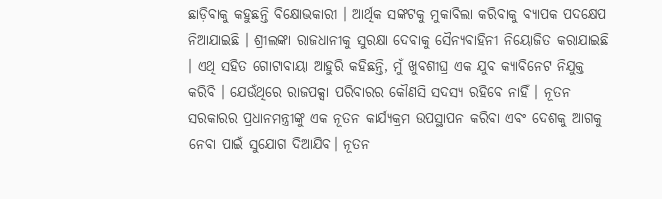ଛାଡ଼ିବାକୁ କହୁଛନ୍ତି ବିକ୍ଷୋଭକାରୀ । ଆର୍ଥିକ ସଙ୍କଟକୁ ମୁକାବିଲା କରିବାକୁ ବ୍ୟାପକ ପଦକ୍ଷେପ ନିଆଯାଇଛି । ଶ୍ରୀଲଙ୍କା ରାଜଧାନୀକୁ ସୁରକ୍ଷା ଦେବାକୁ ସୈନ୍ୟବାହିନୀ ନିୟୋଜିତ କରାଯାଇଛି । ଏଥି ସହିତ ଗୋଟାବାୟା ଆହୁରି କହିଛନ୍ତି, ମୁଁ ଖୁବଶୀଘ୍ର ଏକ ଯୁବ କ୍ୟାବିନେଟ ନିଯୁକ୍ତ କରିବି । ଯେଉଁଥିରେ ରାଜପକ୍ସା ପରିବାରର କୌଣସି ସଦସ୍ୟ ରହିବେ ନାହିଁ । ନୂତନ ସରକାରର ପ୍ରଧାନମନ୍ତ୍ରୀଙ୍କୁ ଏକ ନୂତନ କାର୍ଯ୍ୟକ୍ରମ ଉପସ୍ଥାପନ କରିବା ଏବଂ ଦେଶକୁ ଆଗକୁ ନେବା ପାଇଁ ସୁଯୋଗ ଦିଆଯିବ। ନୂତନ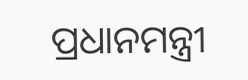ପ୍ରଧାନମନ୍ତ୍ରୀ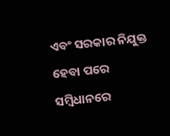ଏବଂ ସରକାର ନିଯୁକ୍ତ ହେବା ପରେ ସମ୍ବିଧାନରେ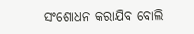ସଂଶୋଧନ କରାଯିବ ବୋଲି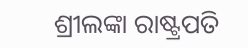ଶ୍ରୀଲଙ୍କା ରାଷ୍ଟ୍ରପତି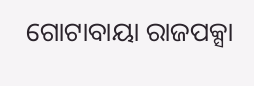ଗୋଟାବାୟା ରାଜପକ୍ସା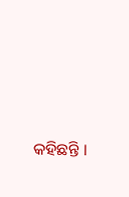କହିଛନ୍ତି ।